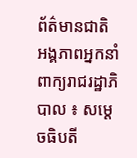ព័ត៌មានជាតិ
អង្គភាពអ្នកនាំពាក្យរាជរដ្ឋាភិបាល ៖ សម្ដេចធិបតី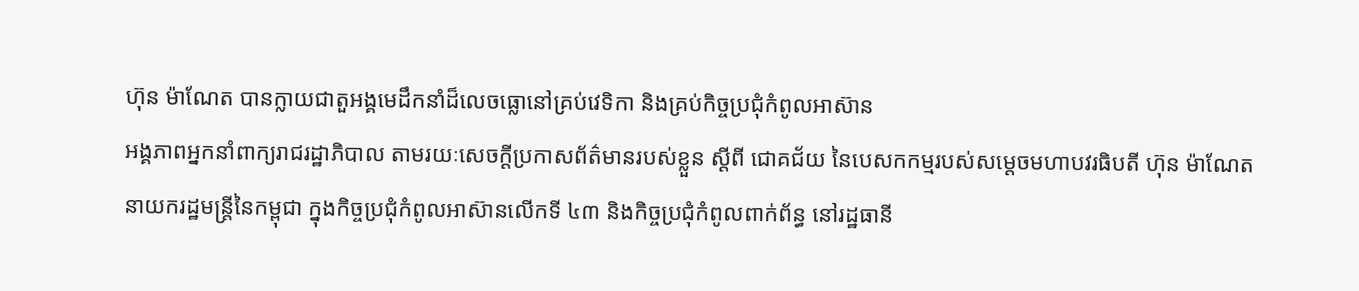ហ៊ុន ម៉ាណែត បានក្លាយជាតួអង្គមេដឹកនាំដ៏លេចធ្លោនៅគ្រប់វេទិកា និងគ្រប់កិច្ចប្រជុំកំពូលអាស៊ាន
អង្គភាពអ្នកនាំពាក្យរាជរដ្ឋាភិបាល តាមរយៈសេចក្ដីប្រកាសព័ត៌មានរបស់ខ្លួន ស្តីពី ជោគជ័យ នៃបេសកកម្មរបស់សម្តេចមហាបវរធិបតី ហ៊ុន ម៉ាណែត នាយករដ្ឋមន្ត្រីនៃកម្ពុជា ក្នុងកិច្ចប្រជុំកំពូលអាស៊ានលើកទី ៤៣ និងកិច្ចប្រជុំកំពូលពាក់ព័ន្ធ នៅរដ្ឋធានី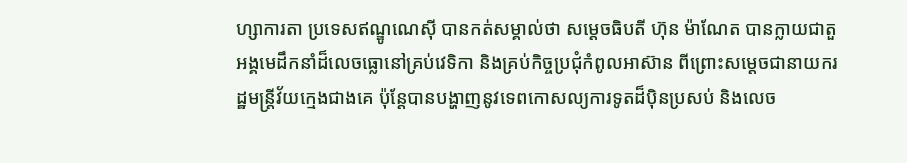ហ្សាការតា ប្រទេសឥណ្ឌូណេស៊ី បានកត់សម្គាល់ថា សម្ដេចធិបតី ហ៊ុន ម៉ាណែត បានក្លាយជាតួអង្គមេដឹកនាំដ៏លេចធ្លោនៅគ្រប់វេទិកា និងគ្រប់កិច្ចប្រជុំកំពូលអាស៊ាន ពីព្រោះសម្តេចជានាយករដ្ឋមន្ត្រីវ័យក្មេងជាងគេ ប៉ុន្តែបានបង្ហាញនូវទេពកោសល្យការទូតដ៏ប៉ិនប្រសប់ និងលេច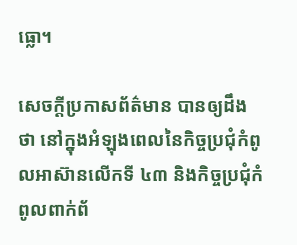ធ្លោ។

សេចក្ដីប្រកាសព័ត៌មាន បានឲ្យដឹងថា នៅក្នុងអំឡុងពេលនៃកិច្ចប្រជុំកំពូលអាស៊ានលើកទី ៤៣ និងកិច្ចប្រជុំកំពូលពាក់ព័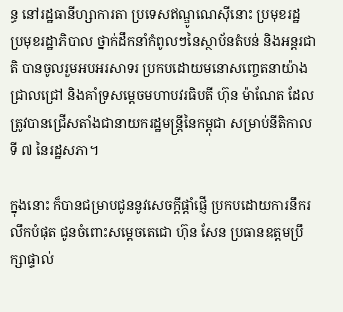ន្ធ នៅរដ្ឋធានីហ្សាការតា ប្រទេសឥណ្ឌូណេស៊ីនោះ ប្រមុខរដ្ឋ ប្រមុខរដ្ឋាភិបាល ថ្នាក់ដឹកនាំកំពូលៗនៃស្ថាប័នតំបន់ និងអន្តរជាតិ បានចូលរួមអបអរសាទរ ប្រកបដោយមនោសញ្ចេតនាយ៉ាងជ្រាលជ្រៅ និងគាំទ្រសម្ដេចមហាបវរធិបតី ហ៊ុន ម៉ាណែត ដែលត្រូវបានជ្រើសតាំងជានាយករដ្ឋមន្ត្រីនៃកម្ពុជា សម្រាប់នីតិកាលទី ៧ នៃរដ្ឋសភា។

ក្នុងនោះ ក៏បានជម្រាបជូននូវសេចក្តីផ្តាំផ្ញើ ប្រកបដោយការនឹករលឹកបំផុត ជូនចំពោះសម្ដេចតេជោ ហ៊ុន សែន ប្រធានឧត្តមប្រឹក្សាផ្ទាល់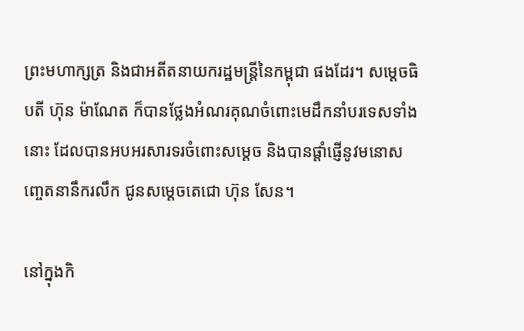ព្រះមហាក្សត្រ និងជាអតីតនាយករដ្ឋមន្ត្រីនៃកម្ពុជា ផងដែរ។ សម្ដេចធិបតី ហ៊ុន ម៉ាណែត ក៏បានថ្លែងអំណរគុណចំពោះមេដឹកនាំបរទេសទាំងនោះ ដែលបានអបអរសារទរចំពោះសម្តេច និងបានផ្ដាំផ្ញើនូវមនោសញ្ចេតនានឹករលឹក ជូនសម្តេចតេជោ ហ៊ុន សែន។

នៅក្នុងកិ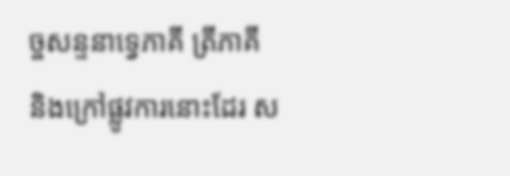ច្ចសន្ទនាទ្វេភាគី ត្រីភាគី និងក្រៅផ្លូវការនោះដែរ ស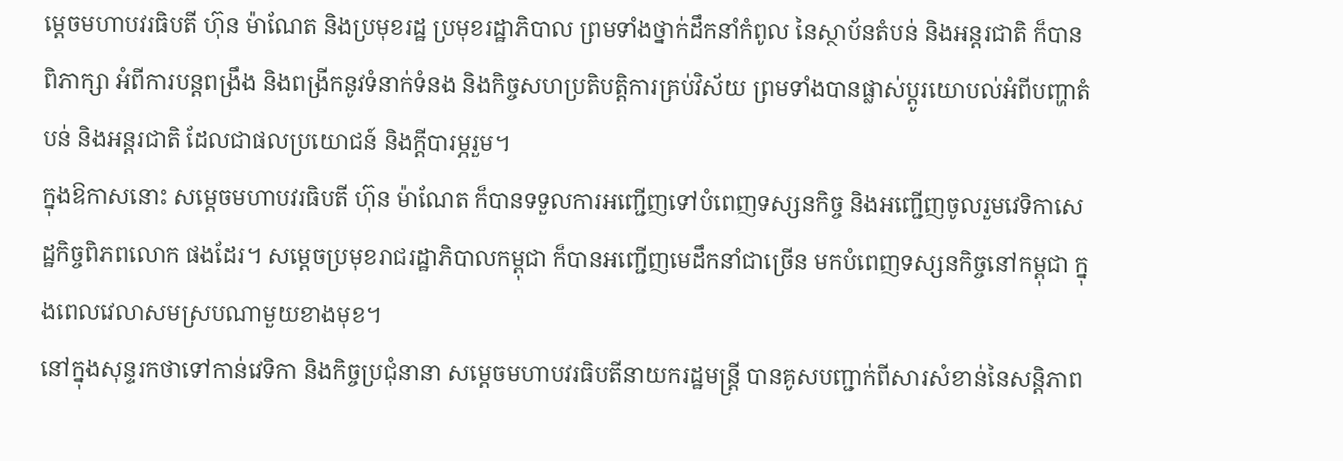ម្ដេចមហាបវរធិបតី ហ៊ុន ម៉ាណែត និងប្រមុខរដ្ឋ ប្រមុខរដ្ឋាភិបាល ព្រមទាំងថ្នាក់ដឹកនាំកំពូល នៃស្ថាប័នតំបន់ និងអន្តរជាតិ ក៏បានពិភាក្សា អំពីការបន្តពង្រឹង និងពង្រីកនូវទំនាក់ទំនង និងកិច្ចសហប្រតិបត្តិការគ្រប់វិស័យ ព្រមទាំងបានផ្លាស់ប្ដូរយោបល់អំពីបញ្ហាតំបន់ និងអន្តរជាតិ ដែលជាផលប្រយោជន៍ និងក្តីបារម្ភរួម។
ក្នុងឱកាសនោះ សម្តេចមហាបវរធិបតី ហ៊ុន ម៉ាណែត ក៏បានទទួលការអញ្ជើញទៅបំពេញទស្សនកិច្ច និងអញ្ជើញចូលរួមវេទិកាសេដ្ឋកិច្ចពិភពលោក ផងដែរ។ សម្ដេចប្រមុខរាជរដ្ឋាភិបាលកម្ពុជា ក៏បានអញ្ជើញមេដឹកនាំជាច្រើន មកបំពេញទស្សនកិច្ចនៅកម្ពុជា ក្នុងពេលវេលាសមស្របណាមួយខាងមុខ។
នៅក្នុងសុន្ទរកថាទៅកាន់វេទិកា និងកិច្ចប្រជុំនានា សម្តេចមហាបវរធិបតីនាយករដ្ឋមន្ត្រី បានគូសបញ្ជាក់ពីសារសំខាន់នៃសន្តិភាព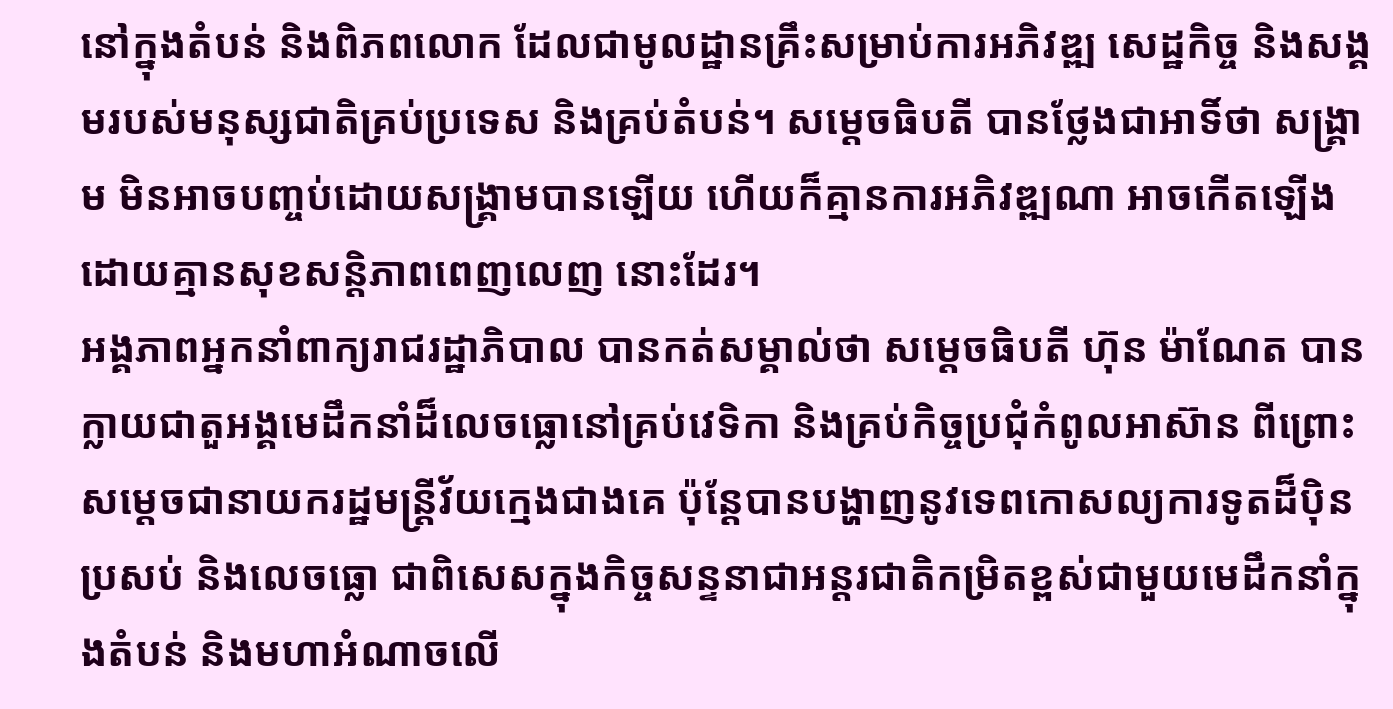នៅក្នុងតំបន់ និងពិភពលោក ដែលជាមូលដ្ឋានគ្រឹះសម្រាប់ការអភិវឌ្ឍ សេដ្ឋកិច្ច និងសង្គមរបស់មនុស្សជាតិគ្រប់ប្រទេស និងគ្រប់តំបន់។ សម្ដេចធិបតី បានថ្លែងជាអាទិ៍ថា សង្គ្រាម មិនអាចបញ្ចប់ដោយសង្គ្រាមបានឡើយ ហើយក៏គ្មានការអភិវឌ្ឍណា អាចកើតឡើងដោយគ្មានសុខសន្តិភាពពេញលេញ នោះដែរ។
អង្គភាពអ្នកនាំពាក្យរាជរដ្ឋាភិបាល បានកត់សម្គាល់ថា សម្ដេចធិបតី ហ៊ុន ម៉ាណែត បានក្លាយជាតួអង្គមេដឹកនាំដ៏លេចធ្លោនៅគ្រប់វេទិកា និងគ្រប់កិច្ចប្រជុំកំពូលអាស៊ាន ពីព្រោះសម្តេចជានាយករដ្ឋមន្ត្រីវ័យក្មេងជាងគេ ប៉ុន្តែបានបង្ហាញនូវទេពកោសល្យការទូតដ៏ប៉ិនប្រសប់ និងលេចធ្លោ ជាពិសេសក្នុងកិច្ចសន្ទនាជាអន្តរជាតិកម្រិតខ្ពស់ជាមួយមេដឹកនាំក្នុងតំបន់ និងមហាអំណាចលើ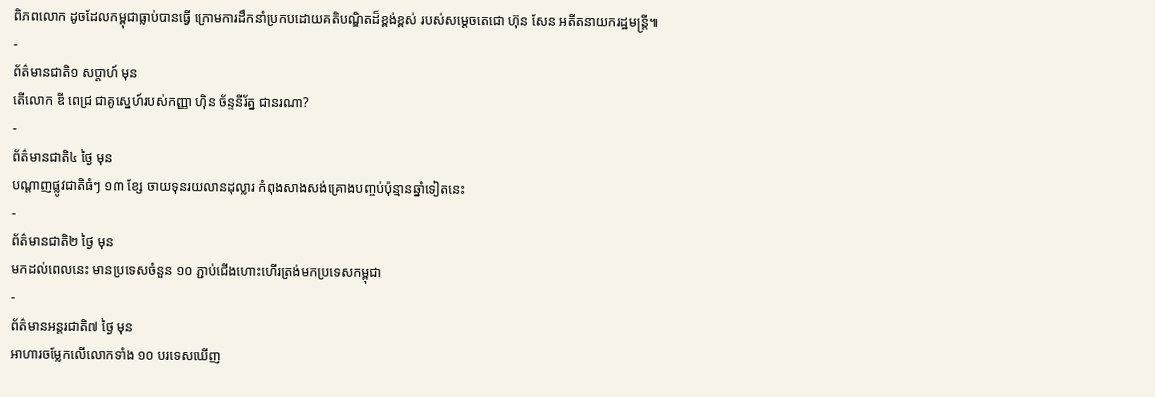ពិភពលោក ដូចដែលកម្ពុជាធ្លាប់បានធ្វើ ក្រោមការដឹកនាំប្រកបដោយគតិបណ្ឌិតដ៏ខ្ពង់ខ្ពស់ របស់សម្ដេចតេជោ ហ៊ុន សែន អតីតនាយករដ្ឋមន្ត្រី៕
-
ព័ត៌មានជាតិ១ សប្តាហ៍ មុន
តើលោក ឌី ពេជ្រ ជាគូស្នេហ៍របស់កញ្ញា ហ៊ិន ច័ន្ទនីរ័ត្ន ជានរណា?
-
ព័ត៌មានជាតិ៤ ថ្ងៃ មុន
បណ្តាញផ្លូវជាតិធំៗ ១៣ ខ្សែ ចាយទុនរយលានដុល្លារ កំពុងសាងសង់គ្រោងបញ្ចប់ប៉ុន្មានឆ្នាំទៀតនេះ
-
ព័ត៌មានជាតិ២ ថ្ងៃ មុន
មកដល់ពេលនេះ មានប្រទេសចំនួន ១០ ភ្ជាប់ជើងហោះហើរត្រង់មកប្រទេសកម្ពុជា
-
ព័ត៌មានអន្ដរជាតិ៧ ថ្ងៃ មុន
អាហារចម្លែកលើលោកទាំង ១០ បរទេសឃើញ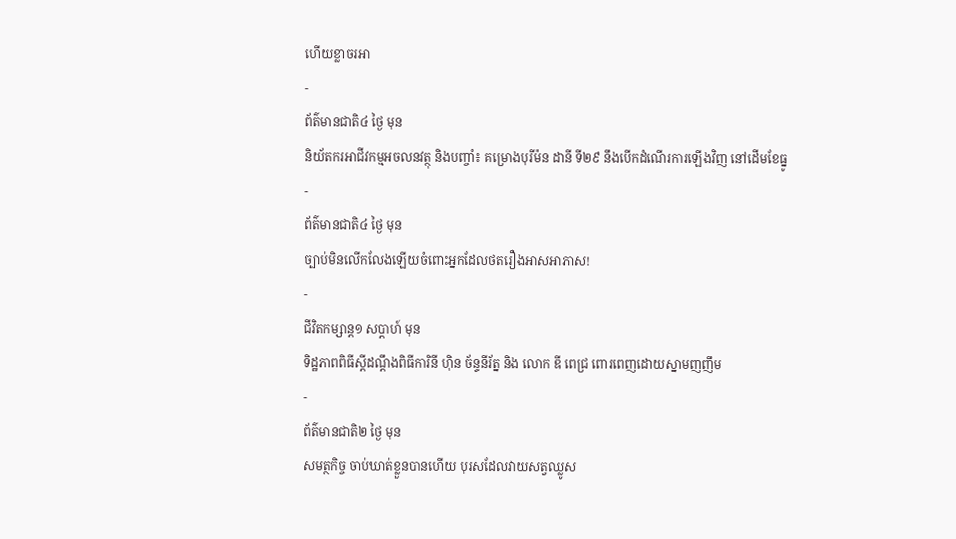ហើយខ្លាចរអា
-
ព័ត៌មានជាតិ៤ ថ្ងៃ មុន
និយ័តករអាជីវកម្មអចលនវត្ថុ និងបញ្ចាំ៖ គម្រោងបុរីម៉ន ដានី ទី២៩ នឹងបើកដំណើរការឡើងវិញ នៅដើមខែធ្នូ
-
ព័ត៌មានជាតិ៤ ថ្ងៃ មុន
ច្បាប់មិនលើកលែងឡើយចំពោះអ្នកដែលថតរឿងអាសអាភាស!
-
ជីវិតកម្សាន្ដ១ សប្តាហ៍ មុន
ទិដ្ឋភាពពិធីស្ដីដណ្ដឹងពិធីការិនី ហ៊ិន ច័ន្ទនីរ័ត្ន និង លោក ឌី ពេជ្រ ពោរពេញដោយស្នាមញញឹម
-
ព័ត៌មានជាតិ២ ថ្ងៃ មុន
សមត្ថកិច្ច ចាប់ឃាត់ខ្លួនបានហើយ បុរសដែលវាយសត្វឈ្លូស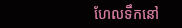ហែលទឹកនៅ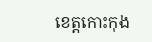ខេត្តកោះកុង